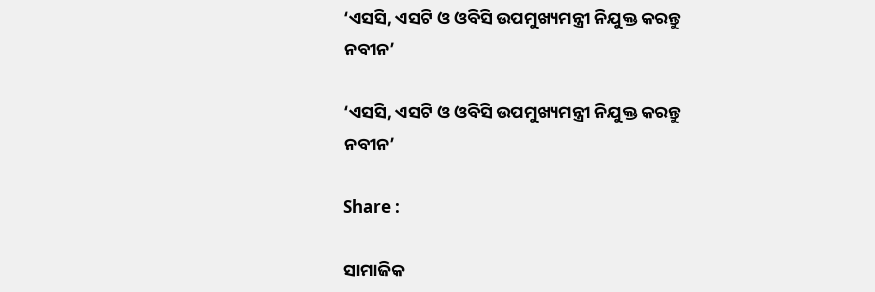‘ଏସସି, ଏସଟି ଓ ଓବିସି ଉପମୁଖ୍ୟମନ୍ତ୍ରୀ ନିଯୁକ୍ତ କରନ୍ତୁ ନବୀନ’

‘ଏସସି, ଏସଟି ଓ ଓବିସି ଉପମୁଖ୍ୟମନ୍ତ୍ରୀ ନିଯୁକ୍ତ କରନ୍ତୁ ନବୀନ’

Share :

ସାମାଜିକ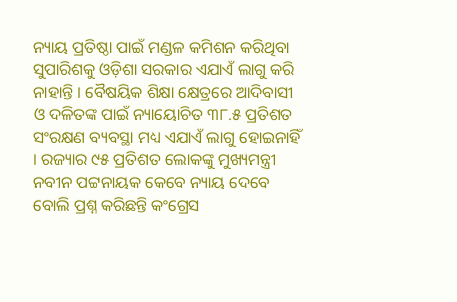ନ୍ୟାୟ ପ୍ରତିଷ୍ଠା ପାଇଁ ମଣ୍ଡଳ କମିଶନ କରିଥିବା ସୁପାରିଶକୁ ଓଡ଼ିଶା ସରକାର ଏଯାଏଁ ଲାଗୁ କରି ନାହାନ୍ତି । ବୈଷୟିକ ଶିକ୍ଷା କ୍ଷେତ୍ରରେ ଆଦିବାସୀ ଓ ଦଳିତଙ୍କ ପାଇଁ ନ୍ୟାୟୋଚିତ ୩୮.୫ ପ୍ରତିଶତ ସଂରକ୍ଷଣ ବ୍ୟବସ୍ଥା ମଧ୍ୟ ଏଯାଏଁ ଲାଗୁ ହୋଇନାହିଁ । ରଜ୍ୟାର ୯୫ ପ୍ରତିଶତ ଲୋକଙ୍କୁ ମୁଖ୍ୟମନ୍ତ୍ରୀ ନବୀନ ପଟ୍ଟନାୟକ କେବେ ନ୍ୟାୟ ଦେବେ ବୋଲି ପ୍ରଶ୍ନ କରିଛନ୍ତି କଂଗ୍ରେସ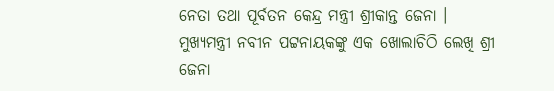ନେତା ତଥା ପୂର୍ବତନ କେନ୍ଦ୍ର ମନ୍ତ୍ରୀ ଶ୍ରୀକାନ୍ତ ଜେନା । ମୁଖ୍ୟମନ୍ତ୍ରୀ ନବୀନ ପଟ୍ଟନାୟକଙ୍କୁ ଏକ ଖୋଲାଚିଠି ଲେଖି ଶ୍ରୀ ଜେନା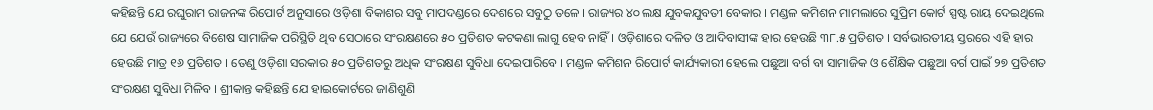କହିଛନ୍ତି ଯେ ରଘୁରାମ ରାଜନଙ୍କ ରିପୋର୍ଟ ଅନୁସାରେ ଓଡ଼ିଶା ବିକାଶର ସବୁ ମାପଦଣ୍ଡରେ ଦେଶରେ ସବୁଠୁ ତଳେ । ରାଜ୍ୟର ୪୦ ଲକ୍ଷ ଯୁବକଯୁବତୀ ବେକାର । ମଣ୍ଡଳ କମିଶନ ମାମଲାରେ ସୁପ୍ରିମ କୋର୍ଟ ସ୍ପଷ୍ଟ ରାୟ ଦେଇଥିଲେ ଯେ ଯେଉଁ ରାଜ୍ୟରେ ବିଶେଷ ସାମାଜିକ ପରିସ୍ଥିତି ଥିବ ସେଠାରେ ସଂରକ୍ଷଣରେ ୫୦ ପ୍ରତିଶତ କଟକଣା ଲାଗୁ ହେବ ନାହିଁ । ଓଡ଼ିଶାରେ ଦଳିତ ଓ ଆଦିବାସୀଙ୍କ ହାର ହେଉଛି ୩୮.୫ ପ୍ରତିଶତ । ସର୍ବଭାରତୀୟ ସ୍ତରରେ ଏହି ହାର ହେଉଛି ମାତ୍ର ୧୬ ପ୍ରତିଶତ । ତେଣୁ ଓଡ଼ିଶା ସରକାର ୫୦ ପ୍ରତିଶତରୁ ଅଧିକ ସଂରକ୍ଷଣ ସୁବିଧା ଦେଇପାରିବେ । ମଣ୍ଡଳ କମିଶନ ରିପୋର୍ଟ କାର୍ଯ୍ୟକାରୀ ହେଲେ ପଛୁଆ ବର୍ଗ ବା ସାମାଜିକ ଓ ଶୈକ୍ଷିକ ପଛୁଆ ବର୍ଗ ପାଇଁ ୨୭ ପ୍ରତିଶତ ସଂରକ୍ଷଣ ସୁବିଧା ମିଳିବ । ଶ୍ରୀକାନ୍ତ କହିଛନ୍ତି ଯେ ହାଇକୋର୍ଟରେ ଜାଣିଶୁଣି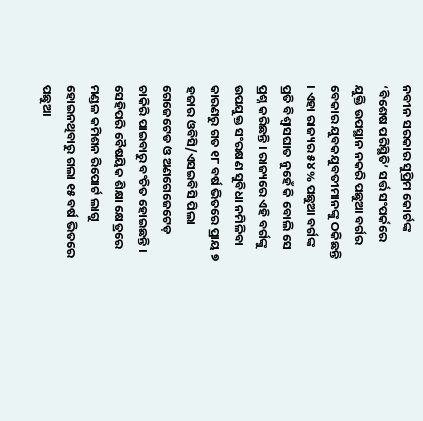ନବୀନ ସରକାର ସୁପ୍ରିମ କୋର୍ଟଙ୍କ ‘ବିଶେଷ ପରିସ୍ଥିତି’ ସର୍ତ୍ତ ସଂପର୍କରେ ଯୁକ୍ତି ଉପସ୍ଥାନ ନକରି ପଛୁଆ ବର୍ଗର ବେକାର ଯୁବକଯୁବତୀମାନଙ୍କୁ ଠକିଛନ୍ତି । ଏହା ରାଜ୍ୟର ୫୪% ପଛୁଆ ବର୍ଗଙ୍କ ପ୍ରତି ବିଶ୍ୱାସଘାତ ନୁହେଁ କି ବୋଲି ସେ ପ୍ରଶ୍ନ କରିଛନ୍ତି । ରାଜ୍ୟରେ ଏହି ବର୍ଗଙ୍କୁ ଉପଯୁକ୍ତ ସଂରକ୍ଷଣ ସୁବିଧା ନମିଳିବା କାରଣରୁ ଗତ ୧୮ ବର୍ଷ ଭିତରେ ପ୍ରାୟ ୭ ହଜାର ଓବିସି/ଏସଇବିସି ପିଲା ଗେଜେଟେଡ ଓ ଅଣଗେଜେଟେଡ଼ ଚାକିରି ପାଇବାରୁ ବଂଚିତ ହୋଇଛନ୍ତି । ସେହିପରି ବୈଷୟିକ ଶିକ୍ଷା କ୍ଷେତ୍ରରେ ମଣ୍ଡଳ କମିଶନ ରିପୋର୍ଟ ଲାଗୁ ହୋଇନଥିବାରୁ ଗଲା ୧୫ ବର୍ଷ ଭିତରେ ପଛୁଆ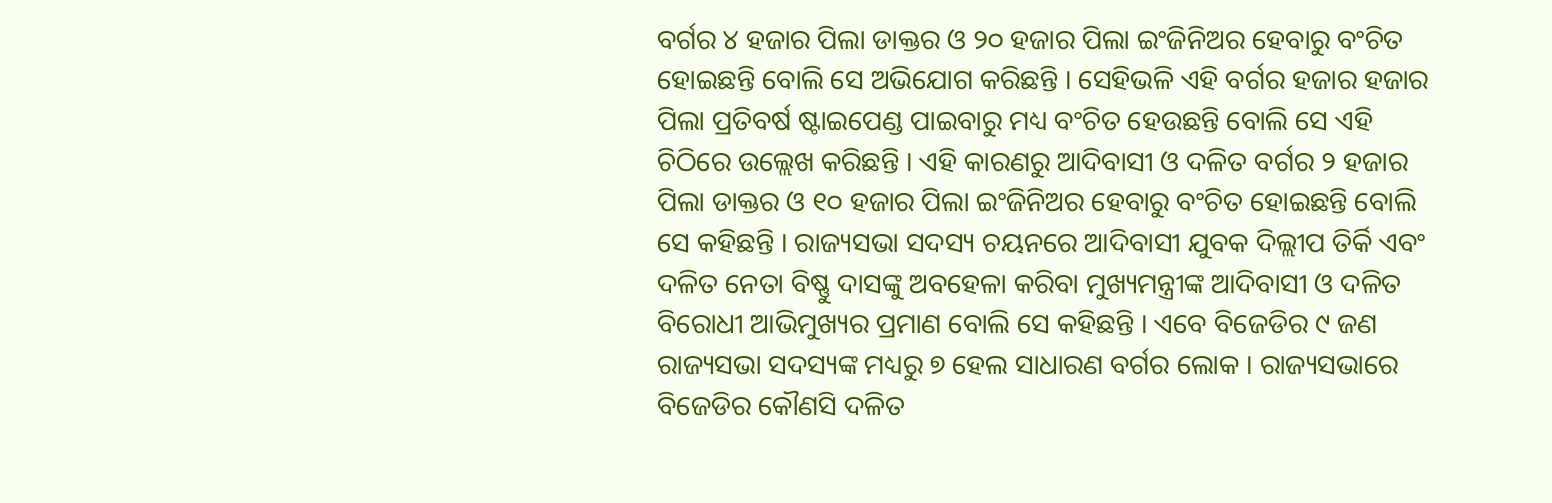ବର୍ଗର ୪ ହଜାର ପିଲା ଡାକ୍ତର ଓ ୨୦ ହଜାର ପିଲା ଇଂଜିନିଅର ହେବାରୁ ବଂଚିତ ହୋଇଛନ୍ତି ବୋଲି ସେ ଅଭିଯୋଗ କରିଛନ୍ତି । ସେହିଭଳି ଏହି ବର୍ଗର ହଜାର ହଜାର ପିଲା ପ୍ରତିବର୍ଷ ଷ୍ଟାଇପେଣ୍ଡ ପାଇବାରୁ ମଧ୍ୟ ବଂଚିତ ହେଉଛନ୍ତି ବୋଲି ସେ ଏହି ଚିଠିରେ ଉଲ୍ଲେଖ କରିଛନ୍ତି । ଏହି କାରଣରୁ ଆଦିବାସୀ ଓ ଦଳିତ ବର୍ଗର ୨ ହଜାର ପିଲା ଡାକ୍ତର ଓ ୧୦ ହଜାର ପିଲା ଇଂଜିନିଅର ହେବାରୁ ବଂଚିତ ହୋଇଛନ୍ତି ବୋଲି ସେ କହିଛନ୍ତି । ରାଜ୍ୟସଭା ସଦସ୍ୟ ଚୟନରେ ଆଦିବାସୀ ଯୁବକ ଦିଲ୍ଲୀପ ତିର୍କି ଏବଂ ଦଳିତ ନେତା ବିଷ୍ଣୁ ଦାସଙ୍କୁ ଅବହେଳା କରିବା ମୁଖ୍ୟମନ୍ତ୍ରୀଙ୍କ ଆଦିବାସୀ ଓ ଦଳିତ ବିରୋଧୀ ଆଭିମୁଖ୍ୟର ପ୍ରମାଣ ବୋଲି ସେ କହିଛନ୍ତି । ଏବେ ବିଜେଡିର ୯ ଜଣ ରାଜ୍ୟସଭା ସଦସ୍ୟଙ୍କ ମଧ୍ୟରୁ ୭ ହେଲ ସାଧାରଣ ବର୍ଗର ଲୋକ । ରାଜ୍ୟସଭାରେ ବିଜେଡିର କୌଣସି ଦଳିତ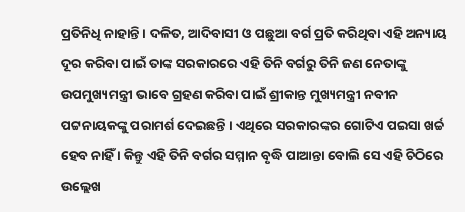ପ୍ରତିନିଧି ନାହାନ୍ତି । ଦଳିତ, ଆଦିବାସୀ ଓ ପଛୁଆ ବର୍ଗ ପ୍ରତି କରିଥିବା ଏହି ଅନ୍ୟାୟ ଦୂର କରିବା ପାଇଁ ତାଙ୍କ ସରକାରରେ ଏହି ତିନି ବର୍ଗରୁ ତିନି ଜଣ ନେତାଙ୍କୁ ଉପମୁଖ୍ୟମନ୍ତ୍ରୀ ଭାବେ ଗ୍ରହଣ କରିବା ପାଇଁ ଶ୍ରୀକାନ୍ତ ମୁଖ୍ୟମନ୍ତ୍ରୀ ନବୀନ ପଟ୍ଟନାୟକଙ୍କୁ ପରାମର୍ଶ ଦେଇଛନ୍ତି । ଏଥିରେ ସରକାରଙ୍କର ଗୋଟିଏ ପଇସା ଖର୍ଚ୍ଚ ହେବ ନାହିଁ । କିନ୍ତୁ ଏହି ତିନି ବର୍ଗର ସମ୍ମାନ ବୃଦ୍ଧି ପାଆନ୍ତା ବୋଲି ସେ ଏହି ଚିଠିରେ ଉଲ୍ଲେଖ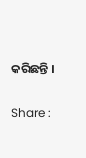କରିଛନ୍ତି ।

Share :